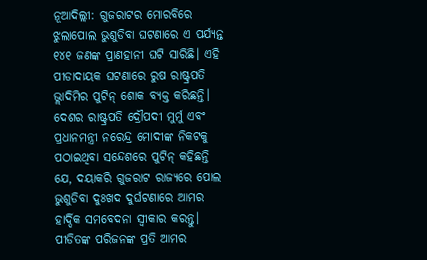ନୂଆଦିଲ୍ଲୀ: ଗୁଜରାଟର ମୋରବିରେ ଝୁଲାପୋଲ ଭୁଶୁଡିବା ଘଟଣାରେ ଏ ପର୍ଯ୍ୟନ୍ତ ୧୪୧ ଜଣଙ୍କ ପ୍ରାଣହାନୀ ଘଟି ସାରିଛି। ଏହି ପୀଡାଦାୟକ ଘଟଣାରେ ରୁଷ ରାଷ୍ଟ୍ରପତି ଭ୍ଲାଦିମିର ପୁଟିନ୍ ଶୋକ ବ୍ୟକ୍ତ କରିଛନ୍ତି। ଦେଶର ରାଷ୍ଟ୍ରପତି ଦ୍ରୌପଦୀ ମୁର୍ମୁ ଏବଂ ପ୍ରଧାନମନ୍ତ୍ରୀ ନରେନ୍ଦ୍ର ମୋଦୀଙ୍କ ନିକଟକୁ ପଠାଇଥିବା ସନ୍ଦେଶରେ ପୁଟିନ୍ କହିଛନ୍ତି ଯେ, ଦୟାକରି ଗୁଜରାଟ ରାଜ୍ୟରେ ପୋଲ ଭୁଶୁଡିବା ଦୁଃଖଦ ଦୁର୍ଘଟଣାରେ ଆମର ହାର୍ଦ୍ଦିକ ସମବେଦନା ସ୍ଵୀକାର କରନ୍ତୁ। ପୀଡିତଙ୍କ ପରିଜନଙ୍କ ପ୍ରତି ଆମର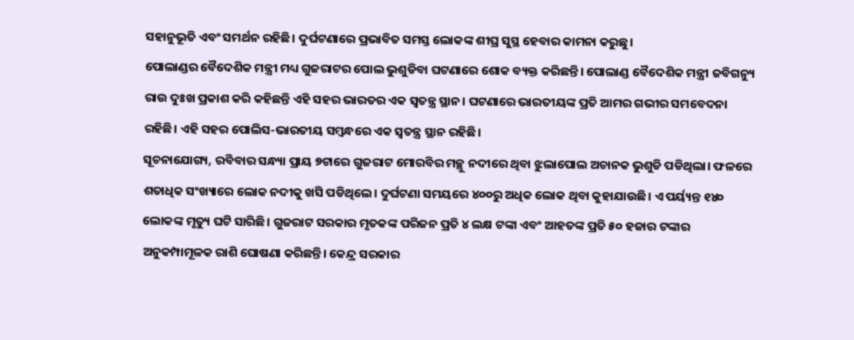ସହାନୁଭୂତି ଏବଂ ସମର୍ଥନ ରହିଛି। ଦୁର୍ଘଟଣାରେ ପ୍ରଭାବିତ ସମସ୍ତ ଲୋକଙ୍କ ଶୀଘ୍ର ସୁସ୍ଥ ହେବାର କାମନା କରୁଛୁ।
ପୋଲାଣ୍ଡର ବୈଦେଶିକ ମନ୍ତ୍ରୀ ମଧ୍ୟ ଗୁଜରାଟର ପୋଲ ଭୁଶୁଡିବା ଘଟଣାରେ ଶୋକ ବ୍ୟକ୍ତ କରିଛନ୍ତି। ପୋଲାଣ୍ଡ ବୈଦେଶିକ ମନ୍ତ୍ରୀ ଜବିଗନ୍ୟୁ ରାଉ ଦୁଃଖ ପ୍ରକାଶ କରି କହିଛନ୍ତି ଏହି ସହର ଭାରତର ଏକ ସ୍ଵତନ୍ତ୍ର ସ୍ଥାନ। ଘଟଣାରେ ଭାରତୀୟଙ୍କ ପ୍ରତି ଆମର ଗଭୀର ସମବେଦନା ରହିଛି। ଏହି ସହର ପୋଲିସ-ଭାରତୀୟ ସମ୍ବନ୍ଧରେ ଏକ ସ୍ଵତନ୍ତ୍ର ସ୍ଥାନ ରହିଛି।
ସୂଚନାଯୋଗ୍ୟ, ରବିବାର ସନ୍ଧ୍ୟା ପ୍ରାୟ ୭ଟାରେ ଗୁଜରାଟ ମୋରବିର ମଚ୍ଛୁ ନଦୀରେ ଥିବା ଝୁଲାପୋଲ ଅଚାନକ ଭୁଶୁଡି ପଡିଥିଲା। ଫଳରେ ଶତାଧିକ ସଂଖ୍ୟାରେ ଲୋକ ନଦୀକୁ ଖସି ପଡିଥିଲେ। ଦୁର୍ଘଟଣା ସମୟରେ ୪୦୦ରୁ ଅଧିକ ଲୋକ ଥିବା କୁହାଯାଉଛି। ଏ ପର୍ୟ୍ୟନ୍ତ ୧୪୦ ଲୋକଙ୍କ ମୃତ୍ୟୁ ଘଟି ସାରିଛି। ଗୁଜରାଟ ସରକାର ମୃତକଙ୍କ ପରିଜନ ପ୍ରତି ୪ ଲକ୍ଷ ଟଙ୍କା ଏବଂ ଆହତଙ୍କ ପ୍ରତି ୫୦ ହଜାର ଟଙ୍କାର ଅନୁକମ୍ପାମୂଳକ ରାଶି ଘୋଷଣା କରିଛନ୍ତି। କେନ୍ଦ୍ର ସରକାର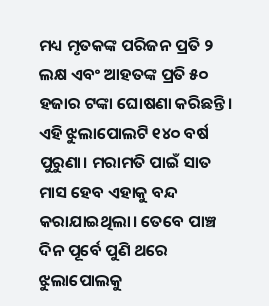ମଧ୍ୟ ମୃତକଙ୍କ ପରିଜନ ପ୍ରତି ୨ ଲକ୍ଷ ଏବଂ ଆହତଙ୍କ ପ୍ରତି ୫୦ ହଜାର ଟଙ୍କା ଘୋଷଣା କରିଛନ୍ତି। ଏହି ଝୁଲାପୋଲଟି ୧୪୦ ବର୍ଷ ପୁରୁଣା। ମରାମତି ପାଇଁ ସାତ ମାସ ହେବ ଏହାକୁ ବନ୍ଦ କରାଯାଇଥିଲା। ତେବେ ପାଞ୍ଚ ଦିନ ପୂର୍ବେ ପୁଣି ଥରେ ଝୁଲାପୋଲକୁ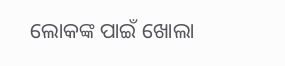ଲୋକଙ୍କ ପାଇଁ ଖୋଲା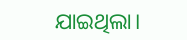ଯାଇଥିଲା।